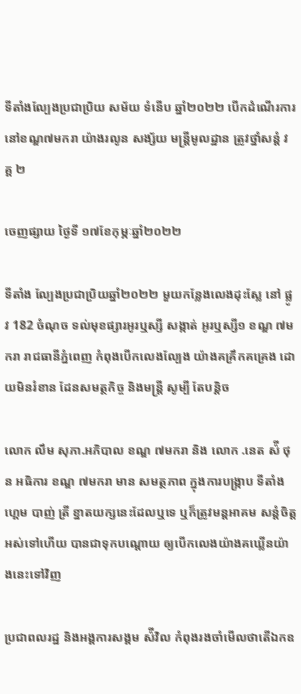ទីតាំងល្បែងប្រជាប្រិយ សម័យ ទំនើប ឆ្នាំ២០២២ បើកដំណើរការនៅខណ្ឌ៧មករា យ៉ាងរលូន សង្ស័យ មន្ត្រីមូលដ្ឋាន ត្រូវថ្នាំសន្តំ វគ្គ ២

ចេញផ្សាយ ថ្ងៃទី ១៧ខែកុម្ភៈឆ្នាំ២០២២

ទីតាំង ល្បែងប្រជាប្រិយឆ្នាំ២០២២ មួយកន្លែងលេងដុះស្លែ នៅ ផ្លូវ 182 ចំណុច ទល់មុខផ្សារអូរឬស្សី សង្កាត់ អូរឬស្សី១ ខណ្ឌ ៧មករា រាជធានីភ្នំពេញ កំពុងបើកលេងល្បែង យ៉ាងគគ្រឹកគគ្រេង ដោយមិនរំខាន ដែនសមត្ថកិច្ច និងមន្ត្រី សូម្បី តែបន្តិច

លោក លឹម សុភា.អភិបាល ខណ្ឌ ៧មករា និង លោក .នេត ស៉ី ថុន អធិការ ខណ្ឌ ៧មករា មាន សមត្ថភាព ក្នុងការបង្ក្រាប ទីតាំង ហ្គេម បាញ់ ត្រី ខ្នាតយក្សនេះដែលឬទេ ឬក៏ត្រូវមន្តអាគម សន្តំចិត្តអស់ទៅហើយ បានជាទុកបណ្តោយ ឲ្យបើកលេងយ៉ាងគឃ្លើនយ៉ាងនេះទៅវិញ

ប្រជាពលរដ្ឋ និងអង្គការសង្គម ស៉ីវិល កំពុងរងចាំមើលថាតើឯកឧ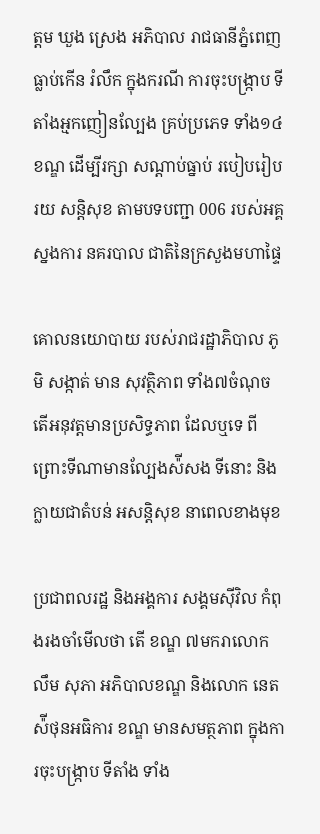ត្តម ឃួង ស្រេង អភិបាល រាជធានីភ្នំពេញ ធ្លាប់កើន រំលឹក ក្នុងករណី ការចុះបង្ក្រាប ទីតាំងអ្មកញៀនល្បែង គ្រប់ប្រភេទ ទាំង១៤ខណ្ឌ ដើម្បីរក្សា សណ្តាប់ធ្នាប់ របៀបរៀបរយ សន្តិសុខ តាមបទបញ្ជា 006 របស់អគ្គស្នងការ នគរបាល ជាតិនៃក្រសួងមហាផ្ទៃ

គោលនយោបាយ របស់រាជរដ្ឋាភិបាល ភូមិ សង្កាត់ មាន សុវត្ថិភាព ទាំង៧ចំណុច តើអនុវត្តមានប្រសិទ្ធភាព ដែលឬទេ ពីព្រោះទីណាមានល្បែងស៉ីសង ទីនោះ និងក្លាយជាតំបន់ អសន្តិសុខ នាពេលខាងមុខ

ប្រជាពលរដ្ឋ និងអង្គការ សង្គមស៊ីវិល កំពុងរងចាំមើលថា តើ ខណ្ឌ ៧មករាលោក លឹម សុភា អភិបាលខណ្ឌ និងលោក នេត ស៉ីថុនអធិការ ខណ្ឌ មានសមត្ថភាព ក្នុងការចុះបង្ក្រាប ទីតាំង ទាំង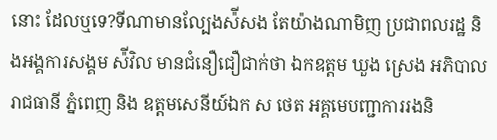នោះ ដែលឬទេ?ទីណាមានល្បែងស៉ីសង តែយ៉ាងណាមិញ ប្រជាពលរដ្ឋ និងអង្គការសង្គម ស៉ីវិល មានជំនឿជឿជាក់ថា ឯកឧត្តម ឃួង ស្រេង អភិបាលរាជធានី ភ្នំពេញ និង ឧត្តមសេនីយ៍ឯក ស ថេត អគ្គមេបញ្ជាការរងនិ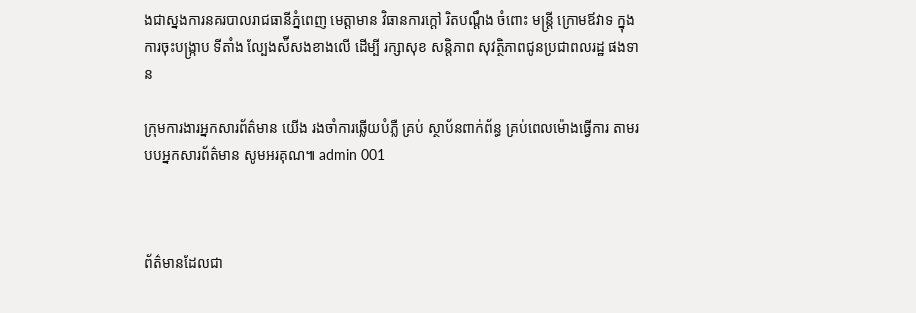ងជាស្នងការនគរបាលរាជធានីភ្នំពេញ មេត្តាមាន វិធានការក្តៅ រិតបណ្តឹង ចំពោះ មន្ត្រី ក្រោមឪវាទ ក្នុងការចុះបង្ក្រាប ទីតាំង ល្បែងស៉ីសងខាងលើ ដើម្បី រក្សាសុខ សន្តិភាព សុវត្ថិភាពជូនប្រជាពលរដ្ឋ ផងទាន

ក្រុមការងារអ្នកសារព័ត៌មាន យើង រងចាំការឆ្លើយបំភ្លឺ គ្រប់ ស្ថាប័នពាក់ព័ន្ធ គ្រប់ពេលម៉ោងធ្វើការ តាមរបបអ្នកសារព័ត៌មាន សូមអរគុណ៕ admin 001



ព័ត៌មានដែលជា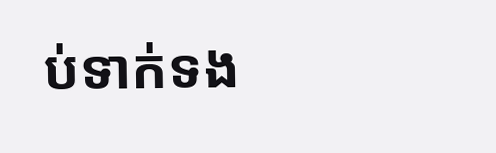ប់ទាក់ទង